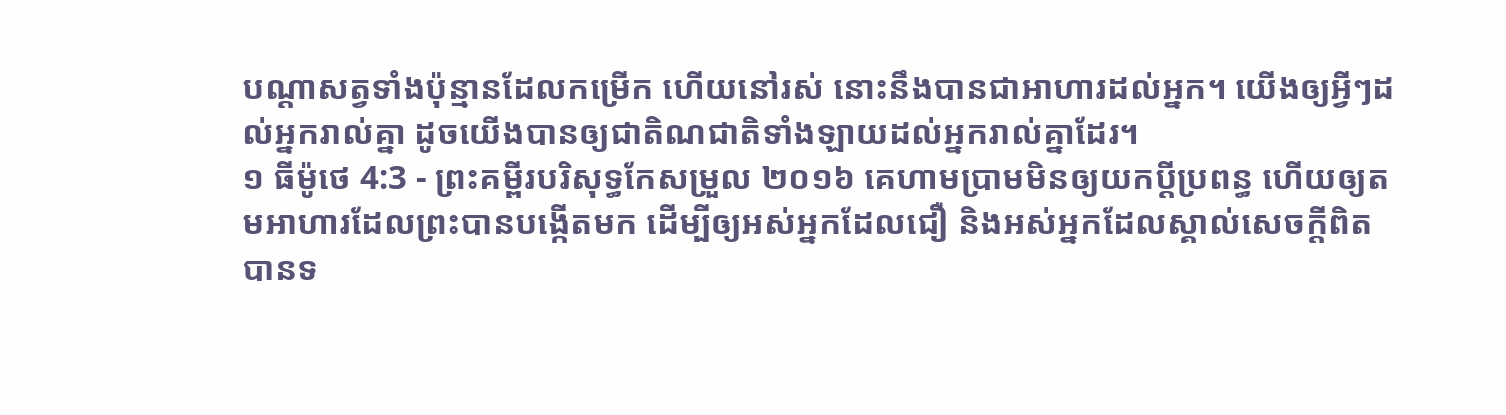បណ្ដាសត្វទាំងប៉ុន្មានដែលកម្រើក ហើយនៅរស់ នោះនឹងបានជាអាហារដល់អ្នក។ យើងឲ្យអ្វីៗដល់អ្នករាល់គ្នា ដូចយើងបានឲ្យជាតិណជាតិទាំងឡាយដល់អ្នករាល់គ្នាដែរ។
១ ធីម៉ូថេ 4:3 - ព្រះគម្ពីរបរិសុទ្ធកែសម្រួល ២០១៦ គេហាមប្រាមមិនឲ្យយកប្តីប្រពន្ធ ហើយឲ្យតមអាហារដែលព្រះបានបង្កើតមក ដើម្បីឲ្យអស់អ្នកដែលជឿ និងអស់អ្នកដែលស្គាល់សេចក្ដីពិត បានទ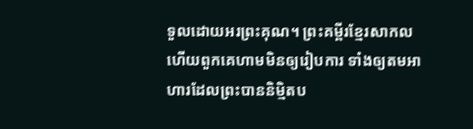ទួលដោយអរព្រះគុណ។ ព្រះគម្ពីរខ្មែរសាកល ហើយពួកគេហាមមិនឲ្យរៀបការ ទាំងឲ្យតមអាហារដែលព្រះបាននិម្មិតប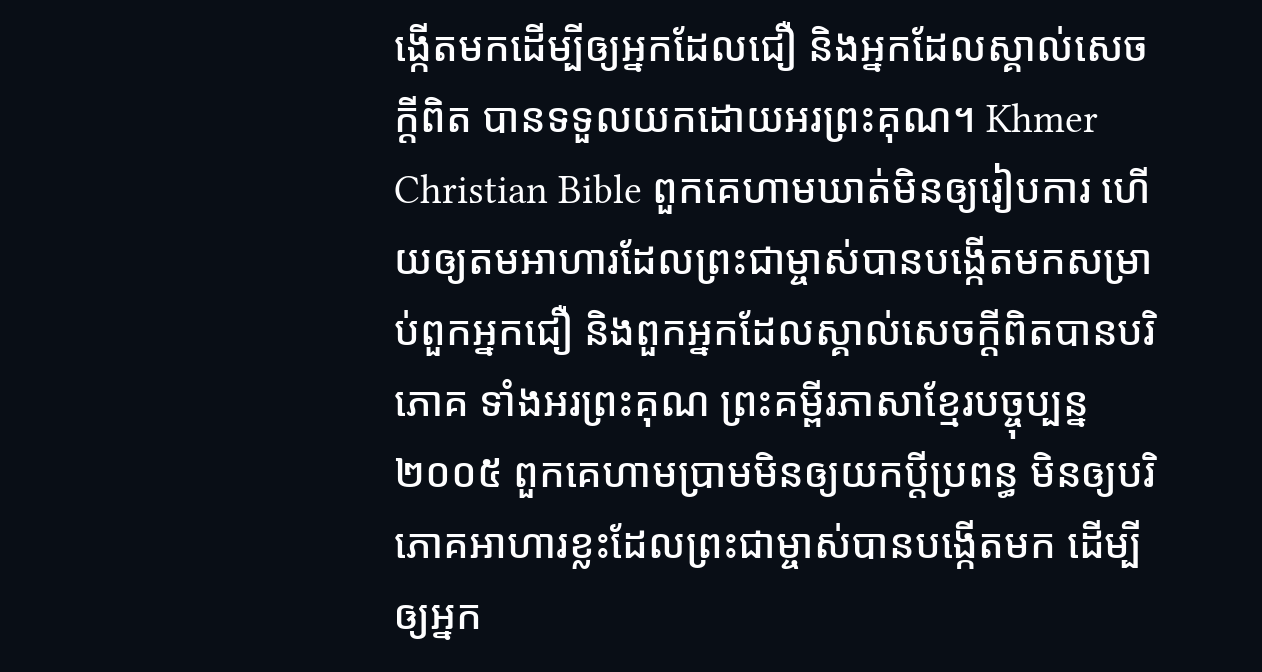ង្កើតមកដើម្បីឲ្យអ្នកដែលជឿ និងអ្នកដែលស្គាល់សេចក្ដីពិត បានទទួលយកដោយអរព្រះគុណ។ Khmer Christian Bible ពួកគេហាមឃាត់មិនឲ្យរៀបការ ហើយឲ្យតមអាហារដែលព្រះជាម្ចាស់បានបង្កើតមកសម្រាប់ពួកអ្នកជឿ និងពួកអ្នកដែលស្គាល់សេចក្ដីពិតបានបរិភោគ ទាំងអរព្រះគុណ ព្រះគម្ពីរភាសាខ្មែរបច្ចុប្បន្ន ២០០៥ ពួកគេហាមប្រាមមិនឲ្យយកប្ដីប្រពន្ធ មិនឲ្យបរិភោគអាហារខ្លះដែលព្រះជាម្ចាស់បានបង្កើតមក ដើម្បីឲ្យអ្នក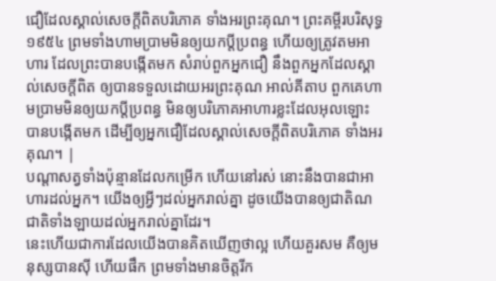ជឿដែលស្គាល់សេចក្ដីពិតបរិភោគ ទាំងអរព្រះគុណ។ ព្រះគម្ពីរបរិសុទ្ធ ១៩៥៤ ព្រមទាំងហាមប្រាមមិនឲ្យយកប្ដីប្រពន្ធ ហើយឲ្យត្រូវតមអាហារ ដែលព្រះបានបង្កើតមក សំរាប់ពួកអ្នកជឿ នឹងពួកអ្នកដែលស្គាល់សេចក្ដីពិត ឲ្យបានទទួលដោយអរព្រះគុណ អាល់គីតាប ពួកគេហាមប្រាមមិនឲ្យយកប្ដីប្រពន្ធ មិនឲ្យបរិភោគអាហារខ្លះដែលអុលឡោះបានបង្កើតមក ដើម្បីឲ្យអ្នកជឿដែលស្គាល់សេចក្ដីពិតបរិភោគ ទាំងអរគុណ។ |
បណ្ដាសត្វទាំងប៉ុន្មានដែលកម្រើក ហើយនៅរស់ នោះនឹងបានជាអាហារដល់អ្នក។ យើងឲ្យអ្វីៗដល់អ្នករាល់គ្នា ដូចយើងបានឲ្យជាតិណជាតិទាំងឡាយដល់អ្នករាល់គ្នាដែរ។
នេះហើយជាការដែលយើងបានគិតឃើញថាល្អ ហើយគួរសម គឺឲ្យមនុស្សបានស៊ី ហើយផឹក ព្រមទាំងមានចិត្តរីក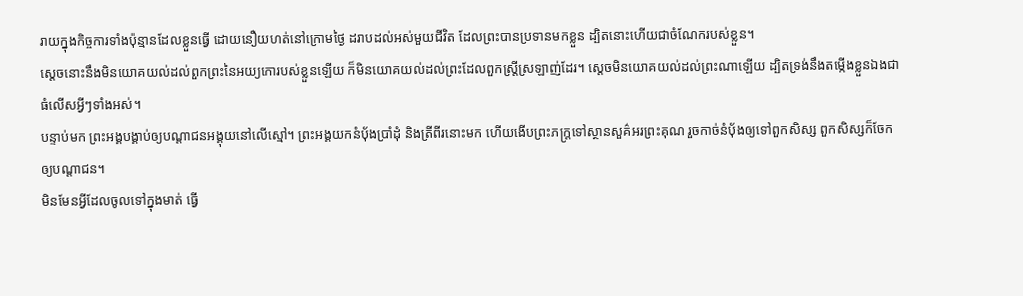រាយក្នុងកិច្ចការទាំងប៉ុន្មានដែលខ្លួនធ្វើ ដោយនឿយហត់នៅក្រោមថ្ងៃ ដរាបដល់អស់មួយជីវិត ដែលព្រះបានប្រទានមកខ្លួន ដ្បិតនោះហើយជាចំណែករបស់ខ្លួន។
ស្ដេចនោះនឹងមិនយោគយល់ដល់ពួកព្រះនៃអយ្យកោរបស់ខ្លួនឡើយ ក៏មិនយោគយល់ដល់ព្រះដែលពួកស្ដ្រីស្រឡាញ់ដែរ។ ស្ដេចមិនយោគយល់ដល់ព្រះណាឡើយ ដ្បិតទ្រង់នឹងតម្កើងខ្លួនឯងជាធំលើសអ្វីៗទាំងអស់។
បន្ទាប់មក ព្រះអង្គបង្គាប់ឲ្យបណ្តាជនអង្គុយនៅលើស្មៅ។ ព្រះអង្គយកនំប៉័ងប្រាំដុំ និងត្រីពីរនោះមក ហើយងើបព្រះភក្ត្រទៅស្ថានសួគ៌អរព្រះគុណ រួចកាច់នំប៉័ងឲ្យទៅពួកសិស្ស ពួកសិស្សក៏ចែកឲ្យបណ្ដាជន។
មិនមែនអ្វីដែលចូលទៅក្នុងមាត់ ធ្វើ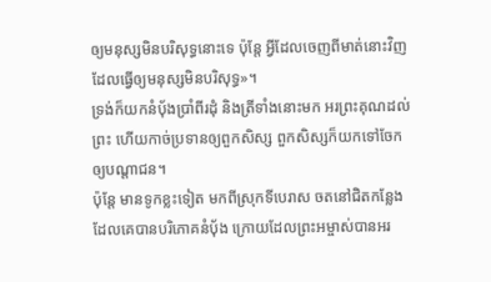ឲ្យមនុស្សមិនបរិសុទ្ធនោះទេ ប៉ុន្តែ អ្វីដែលចេញពីមាត់នោះវិញ ដែលធ្វើឲ្យមនុស្សមិនបរិសុទ្ធ»។
ទ្រង់ក៏យកនំបុ័ងប្រាំពីរដុំ និងត្រីទាំងនោះមក អរព្រះគុណដល់ព្រះ ហើយកាច់ប្រទានឲ្យពួកសិស្ស ពួកសិស្សក៏យកទៅចែកឲ្យបណ្តាជន។
ប៉ុន្តែ មានទូកខ្លះទៀត មកពីស្រុកទីបេរាស ចតនៅជិតកន្លែងដែលគេបានបរិភោគនំបុ័ង ក្រោយដែលព្រះអម្ចាស់បានអរ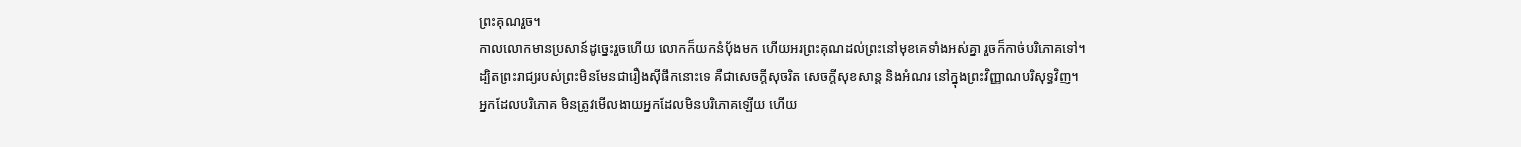ព្រះគុណរួច។
កាលលោកមានប្រសាន៍ដូច្នេះរួចហើយ លោកក៏យកនំបុ័ងមក ហើយអរព្រះគុណដល់ព្រះនៅមុខគេទាំងអស់គ្នា រួចក៏កាច់បរិភោគទៅ។
ដ្បិតព្រះរាជ្យរបស់ព្រះមិនមែនជារឿងស៊ីផឹកនោះទេ គឺជាសេចក្តីសុចរិត សេចក្តីសុខសាន្ត និងអំណរ នៅក្នុងព្រះវិញ្ញាណបរិសុទ្ធវិញ។
អ្នកដែលបរិភោគ មិនត្រូវមើលងាយអ្នកដែលមិនបរិភោគឡើយ ហើយ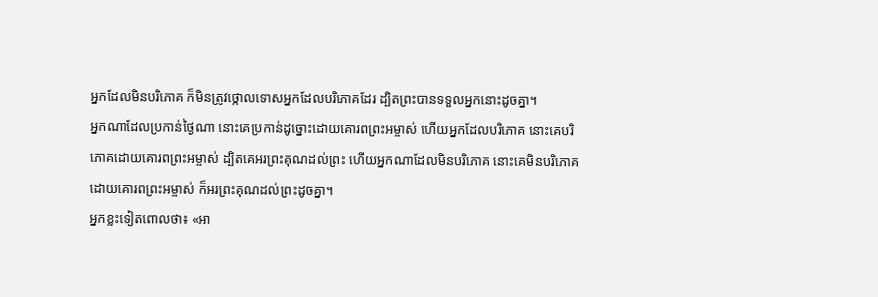អ្នកដែលមិនបរិភោគ ក៏មិនត្រូវថ្កោលទោសអ្នកដែលបរិភោគដែរ ដ្បិតព្រះបានទទួលអ្នកនោះដូចគ្នា។
អ្នកណាដែលប្រកាន់ថ្ងៃណា នោះគេប្រកាន់ដូច្នោះដោយគោរពព្រះអម្ចាស់ ហើយអ្នកដែលបរិភោគ នោះគេបរិភោគដោយគោរពព្រះអម្ចាស់ ដ្បិតគេអរព្រះគុណដល់ព្រះ ហើយអ្នកណាដែលមិនបរិភោគ នោះគេមិនបរិភោគដោយគោរពព្រះអម្ចាស់ ក៏អរព្រះគុណដល់ព្រះដូចគ្នា។
អ្នកខ្លះទៀតពោលថា៖ «អា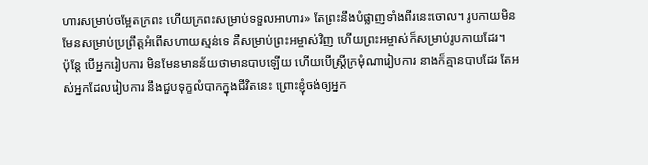ហារសម្រាប់ចម្អែតក្រពះ ហើយក្រពះសម្រាប់ទទួលអាហារ» តែព្រះនឹងបំផ្លាញទាំងពីរនេះចោល។ រូបកាយមិនមែនសម្រាប់ប្រព្រឹត្តអំពើសហាយស្មន់ទេ គឺសម្រាប់ព្រះអម្ចាស់វិញ ហើយព្រះអម្ចាស់ក៏សម្រាប់រូបកាយដែរ។
ប៉ុន្តែ បើអ្នករៀបការ មិនមែនមានន័យថាមានបាបឡើយ ហើយបើស្ត្រីក្រមុំណារៀបការ នាងក៏គ្មានបាបដែរ តែអស់អ្នកដែលរៀបការ នឹងជួបទុក្ខលំបាកក្នុងជីវិតនេះ ព្រោះខ្ញុំចង់ឲ្យអ្នក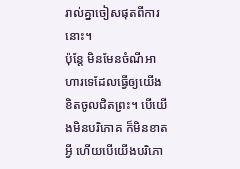រាល់គ្នាចៀសផុតពីការនោះ។
ប៉ុន្តែ មិនមែនចំណីអាហារទេដែលធ្វើឲ្យយើងខិតចូលជិតព្រះ។ បើយើងមិនបរិភោគ ក៏មិនខាតអ្វី ហើយបើយើងបរិភោ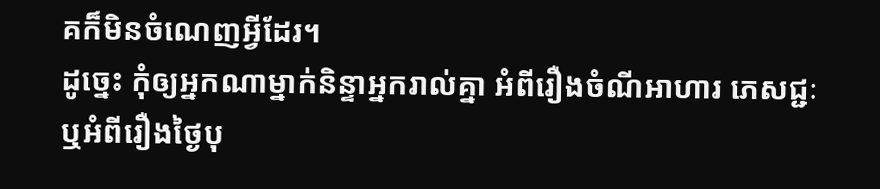គក៏មិនចំណេញអ្វីដែរ។
ដូច្នេះ កុំឲ្យអ្នកណាម្នាក់និន្ទាអ្នករាល់គ្នា អំពីរឿងចំណីអាហារ ភេសជ្ជៈ ឬអំពីរឿងថ្ងៃបុ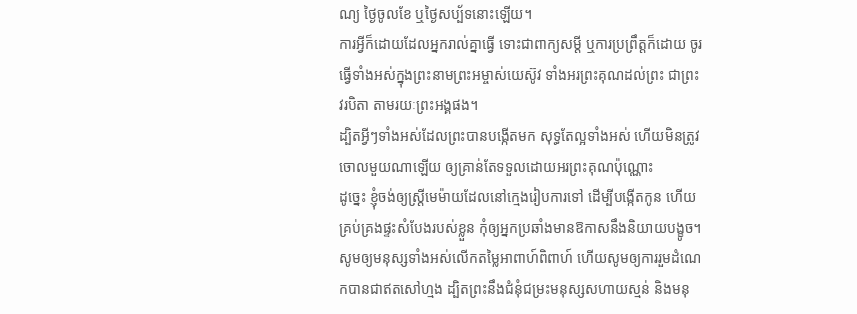ណ្យ ថ្ងៃចូលខែ ឬថ្ងៃសប្ប័ទនោះឡើយ។
ការអ្វីក៏ដោយដែលអ្នករាល់គ្នាធ្វើ ទោះជាពាក្យសម្ដី ឬការប្រព្រឹត្តក៏ដោយ ចូរធ្វើទាំងអស់ក្នុងព្រះនាមព្រះអម្ចាស់យេស៊ូវ ទាំងអរព្រះគុណដល់ព្រះ ជាព្រះវរបិតា តាមរយៈព្រះអង្គផង។
ដ្បិតអ្វីៗទាំងអស់ដែលព្រះបានបង្កើតមក សុទ្ធតែល្អទាំងអស់ ហើយមិនត្រូវចោលមួយណាឡើយ ឲ្យគ្រាន់តែទទួលដោយអរព្រះគុណប៉ុណ្ណោះ
ដូច្នេះ ខ្ញុំចង់ឲ្យស្ត្រីមេម៉ាយដែលនៅក្មេងរៀបការទៅ ដើម្បីបង្កើតកូន ហើយគ្រប់គ្រងផ្ទះសំបែងរបស់ខ្លួន កុំឲ្យអ្នកប្រឆាំងមានឱកាសនឹងនិយាយបង្ខូច។
សូមឲ្យមនុស្សទាំងអស់លើកតម្លៃអាពាហ៍ពិពាហ៍ ហើយសូមឲ្យការរួមដំណេកបានជាឥតសៅហ្មង ដ្បិតព្រះនឹងជំនុំជម្រះមនុស្សសហាយស្មន់ និងមនុ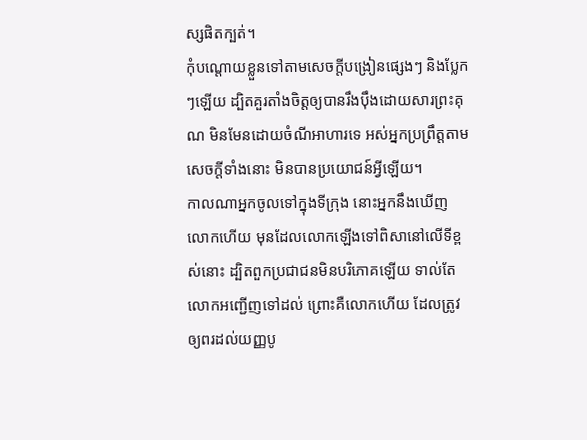ស្សផិតក្បត់។
កុំបណ្តោយខ្លួនទៅតាមសេចក្ដីបង្រៀនផ្សេងៗ និងប្លែកៗឡើយ ដ្បិតគួរតាំងចិត្តឲ្យបានរឹងប៉ឹងដោយសារព្រះគុណ មិនមែនដោយចំណីអាហារទេ អស់អ្នកប្រព្រឹត្តតាមសេចក្តីទាំងនោះ មិនបានប្រយោជន៍អ្វីឡើយ។
កាលណាអ្នកចូលទៅក្នុងទីក្រុង នោះអ្នកនឹងឃើញលោកហើយ មុនដែលលោកឡើងទៅពិសានៅលើទីខ្ពស់នោះ ដ្បិតពួកប្រជាជនមិនបរិភោគឡើយ ទាល់តែលោកអញ្ជើញទៅដល់ ព្រោះគឺលោកហើយ ដែលត្រូវឲ្យពរដល់យញ្ញបូ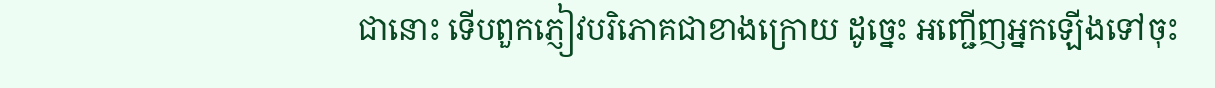ជានោះ ទើបពួកភ្ញៀវបរិភោគជាខាងក្រោយ ដូច្នេះ អញ្ជើញអ្នកឡើងទៅចុះ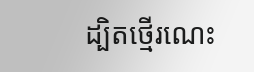ដ្បិតថ្មើរណេះ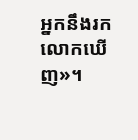អ្នកនឹងរកលោកឃើញ»។